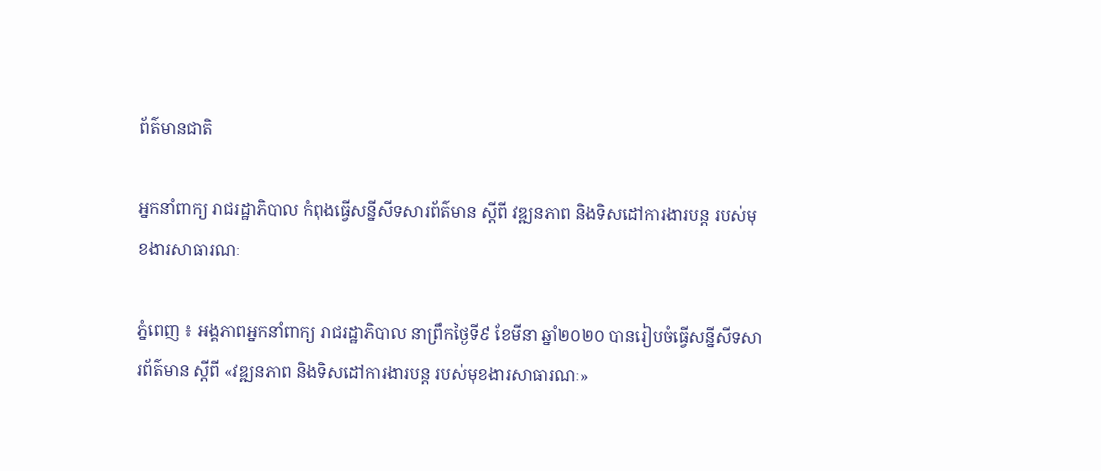ព័ត៌មានជាតិ

អ្នកនាំពាក្យ រាជរដ្ឋាភិបាល កំពុងធ្វើសន្នីសីទសារព័ត៌មាន ស្ដីពី វឌ្ឍនភាព និងទិសដៅការងារបន្ដ របស់មុខងារសាធារណៈ

ភ្នំពេញ ៖ អង្គភាពអ្នកនាំពាក្យ រាជរដ្ឋាភិបាល នាព្រឹកថ្ងៃទី៩ ខែមីនា ឆ្នាំ២០២០ បានរៀបចំធ្វើសន្នីសីទសារព័ត៌មាន ស្ដីពី «វឌ្ឍនភាព និងទិសដៅការងារបន្ដ របស់មុខងារសាធារណៈ»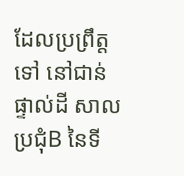ដែលប្រព្រឹត្តទៅ នៅជាន់ផ្ទាល់ដី សាលប្រជុំB នៃទី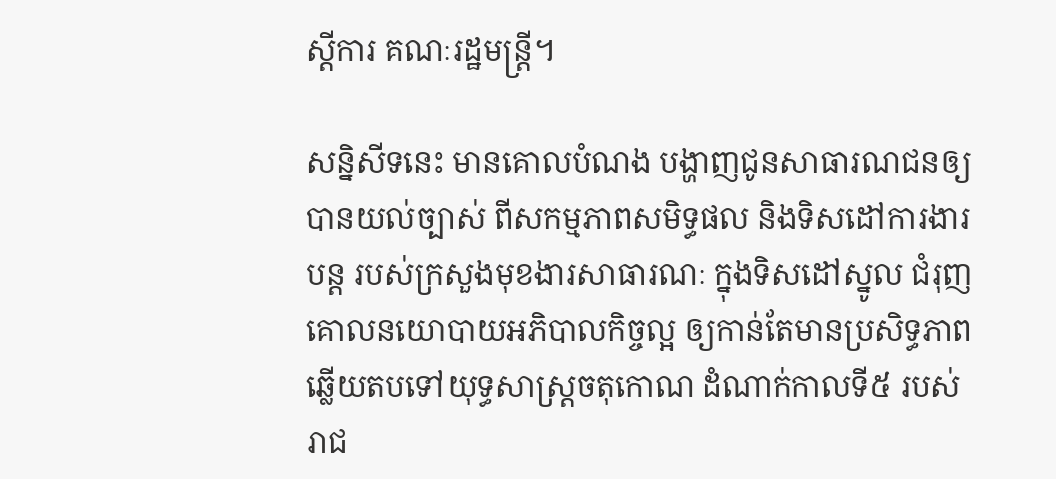ស្ដីការ គណៈរដ្ឋមន្ដ្រី។

សន្និសីទនេះ មានគោលបំណង បង្ហាញជូនសាធារណជនឲ្យបានយល់ច្បាស់ ពីសកម្មភាពសមិទ្ធផល និងទិសដៅការងារបន្ដ របស់ក្រសួងមុខងារសាធារណៈ ក្នុងទិសដៅស្នូល ជំរុញគោលនយោបាយអភិបាលកិច្ចល្អ ឲ្យកាន់តែមានប្រសិទ្ធភាព ឆ្លើយតបទៅយុទ្ធសាស្ដ្រចតុកោណ ដំណាក់កាលទី៥ របស់រាជ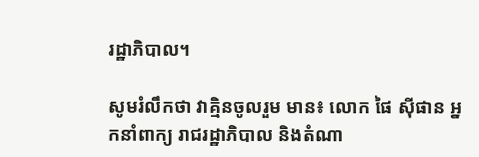រដ្ឋាភិបាល។

សូមរំលឹកថា វាគ្មិនចូលរួម មាន៖ លោក ផៃ ស៊ីផាន អ្នកនាំពាក្យ រាជរដ្ឋាភិបាល និងតំណា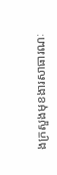ងក្រសួងមុខងារសាធារណៈ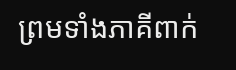ព្រមទាំងភាគីពាក់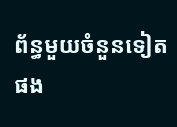ព័ន្ធមួយចំនួនទៀត ផង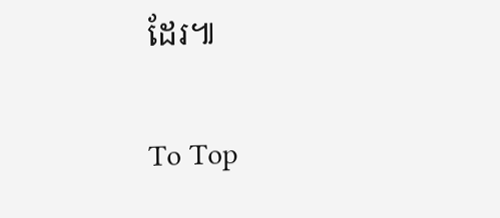ដែរ៕

To Top